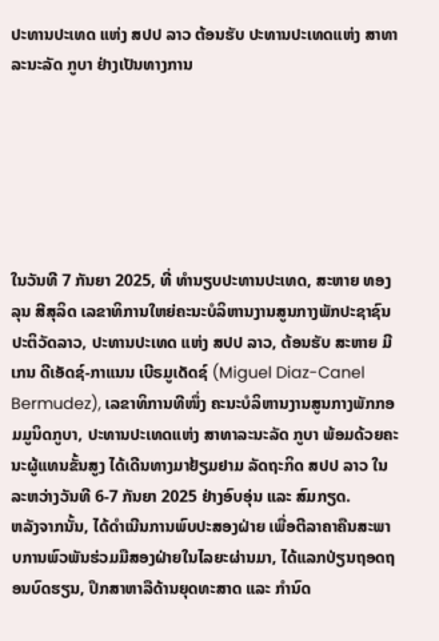ປະທານປະເທດ ແຫ່ງ ສປປ ລາວ ຕ້ອນຮັບ ປະທານປະເທດແຫ່ງ ສາທາລະນະລັດ ກູບາ ຢ່າງເປັນທາງການ






ໃນວັນທີ 7 ກັນຍາ 2025, ທີ່ ທໍານຽບປະທານປະເທດ, ສະຫາຍ ທອງລຸນ ສີສຸລິດ ເລຂາທິການໃຫຍ່ຄະນະບໍລິຫານງານສູນກາງພັກປະຊາຊົນ ປະຕິວັດລາວ, ປະທານປະເທດ ແຫ່ງ ສປປ ລາວ, ຕ້ອນຮັບ ສະຫາຍ ມີເກນ ດີເອັດຊ໌-ກາແນນ ເບີຣມູເດັດຊ໌ (Miguel Diaz-Canel Bermudez), ເລຂາທິການທີໜຶ່ງ ຄະນະບໍລິຫານງານສູນກາງພັກກອມມູນິດກູບາ, ປະທານປະເທດແຫ່ງ ສາທາລະນະລັດ ກູບາ ພ້ອມດ້ວຍຄະນະຜູ້ແທນຂັ້ນສູງ ໄດ້ເດີນທາງມາຢ້ຽມຢາມ ລັດຖະກິດ ສປປ ລາວ ໃນລະຫວ່າງວັນທີ 6-7 ກັນຍາ 2025 ຢ່າງອົບອຸ່ນ ແລະ ສົມກຽດ.
ຫລັງຈາກນັ້ນ, ໄດ້ດໍາເນີນການພົບປະສອງຝ່າຍ ເພື່ອຕີລາຄາຄືນສະພາບການພົວພັນຮ່ວມມືສອງຝ່າຍໃນໄລຍະຜ່ານມາ, ໄດ້ແລກປ່ຽນຖອດຖອນບົດຮຽນ, ປຶກສາຫາລືດ້ານຍຸດທະສາດ ແລະ ກໍານົດ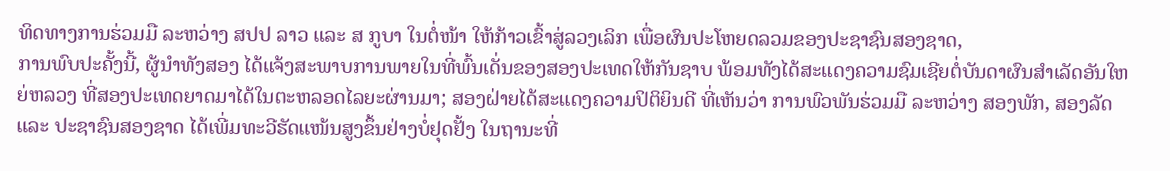ທິດທາງການຮ່ວມມື ລະຫວ່າງ ສປປ ລາວ ແລະ ສ ກູບາ ໃນຕໍ່ໜ້າ ໃຫ້ກ້າວເຂົ້າສູ່ລວງເລິກ ເພື່ອຜົນປະໂຫຍດລວມຂອງປະຊາຊົນສອງຊາດ,
ການພົບປະຄັ້ງນີ້, ຜູ້ນໍາທັງສອງ ໄດ້ແຈ້ງສະພາບການພາຍໃນທີ່ພົ້ນເດັ່ນຂອງສອງປະເທດໃຫ້ກັນຊາບ ພ້ອມທັງໄດ້ສະແດງຄວາມຊົມເຊີຍຕໍ່ບັນດາຜົນສໍາເລັດອັນໃຫຍ່ຫລວງ ທີ່ສອງປະເທດຍາດມາໄດ້ໃນຕະຫລອດໄລຍະຜ່ານມາ; ສອງຝ່າຍໄດ້ສະແດງຄວາມປິຕິຍິນດີ ທີ່ເຫັນວ່າ ການພົວພັນຮ່ວມມື ລະຫວ່າງ ສອງພັກ, ສອງລັດ ແລະ ປະຊາຊົນສອງຊາດ ໄດ້ເພີ່ມທະວີຮັດແໜ້ນສູງຂຶ້ນຢ່າງບໍ່ຢຸດຢັ້ງ ໃນຖານະທີ່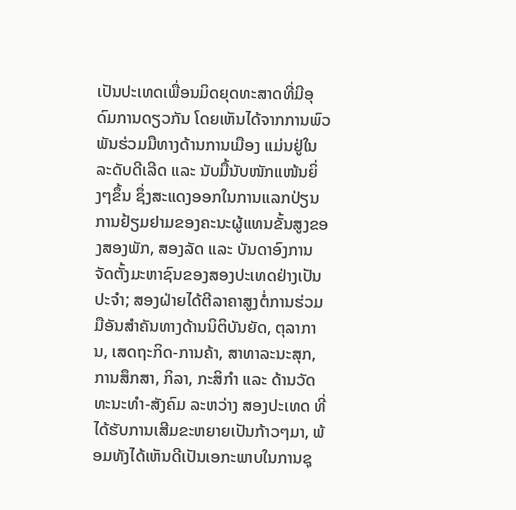ເປັນປະເທດເພື່ອນມິດຍຸດທະສາດທີ່ມີອຸດົມການດຽວກັນ ໂດຍເຫັນໄດ້ຈາກການພົວພັນຮ່ວມມືທາງດ້ານການເມືອງ ແມ່ນຢູ່ໃນລະດັບດີເລີດ ແລະ ນັບມື້ນັບໜັກແໜ້ນຍິ່ງໆຂຶ້ນ ຊຶ່ງສະແດງອອກໃນການແລກປ່ຽນການຢ້ຽມຢາມຂອງຄະນະຜູ້ແທນຂັ້ນສູງຂອງສອງພັກ, ສອງລັດ ແລະ ບັນດາອົງການຈັດຕັ້ງມະຫາຊົນຂອງສອງປະເທດຢ່າງເປັນປະຈໍາ; ສອງຝ່າຍໄດ້ຕີລາຄາສູງຕໍ່ການຮ່ວມມືອັນສໍາຄັນທາງດ້ານນິຕິບັນຍັດ, ຕຸລາການ, ເສດຖະກິດ-ການຄ້າ, ສາທາລະນະສຸກ, ການສຶກສາ, ກິລາ, ກະສິກໍາ ແລະ ດ້ານວັດທະນະທໍາ-ສັງຄົມ ລະຫວ່າງ ສອງປະເທດ ທີ່ໄດ້ຮັບການເສີມຂະຫຍາຍເປັນກ້າວໆມາ, ພ້ອມທັງໄດ້ເຫັນດີເປັນເອກະພາບໃນການຊຸ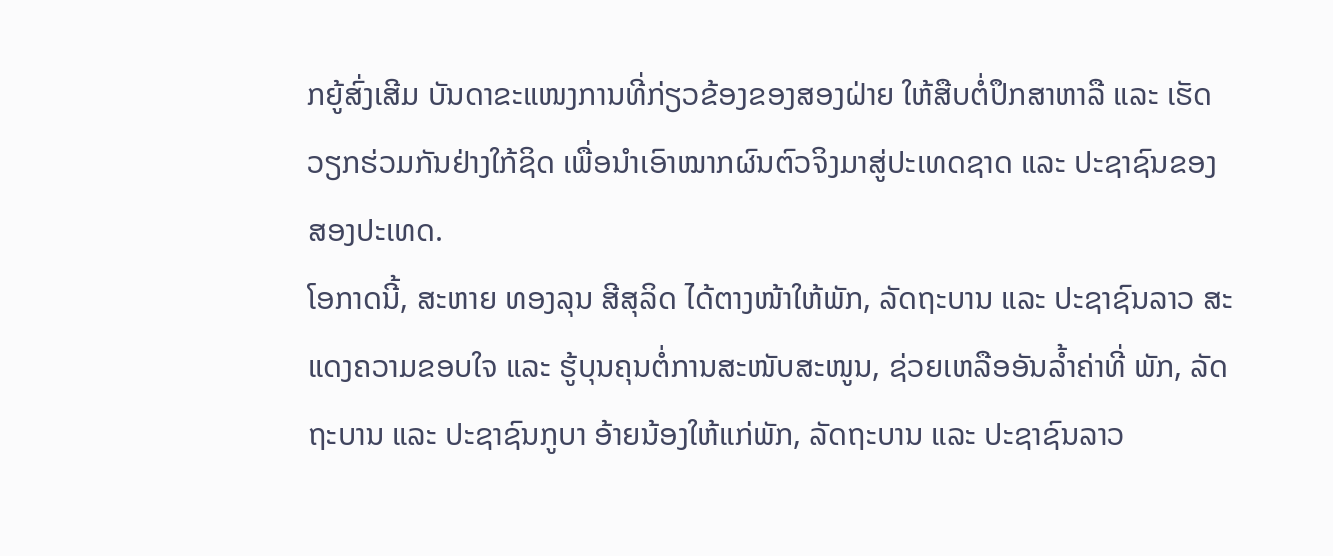ກຍູ້ສົ່ງເສີມ ບັນດາຂະແໜງການທີ່ກ່ຽວຂ້ອງຂອງສອງຝ່າຍ ໃຫ້ສືບຕໍ່ປຶກສາຫາລື ແລະ ເຮັດວຽກຮ່ວມກັນຢ່າງໃກ້ຊິດ ເພື່ອນໍາເອົາໝາກຜົນຕົວຈິງມາສູ່ປະເທດຊາດ ແລະ ປະຊາຊົນຂອງສອງປະເທດ.
ໂອກາດນີ້, ສະຫາຍ ທອງລຸນ ສີສຸລິດ ໄດ້ຕາງໜ້າໃຫ້ພັກ, ລັດຖະບານ ແລະ ປະຊາຊົນລາວ ສະແດງຄວາມຂອບໃຈ ແລະ ຮູ້ບຸນຄຸນຕໍ່ການສະໜັບສະໜູນ, ຊ່ວຍເຫລືອອັນລໍ້າຄ່າທີ່ ພັກ, ລັດຖະບານ ແລະ ປະຊາຊົນກູບາ ອ້າຍນ້ອງໃຫ້ແກ່ພັກ, ລັດຖະບານ ແລະ ປະຊາຊົນລາວ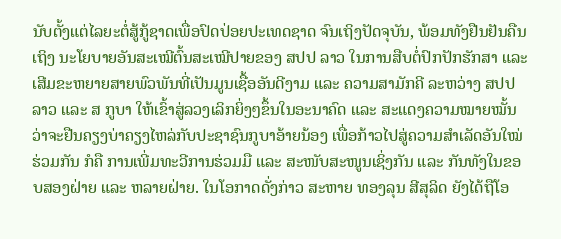ນັບຕັ້ງແຕ່ໄລຍະຕໍ່ສູ້ກູ້ຊາດເພື່ອປົດປ່ອຍປະເທດຊາດ ຈົນເຖິງປັດຈຸບັນ, ພ້ອມທັງຢືນຢັນຄືນເຖິງ ນະໂຍບາຍອັນສະເໝີຕົ້ນສະເໝີປາຍຂອງ ສປປ ລາວ ໃນການສືບຕໍ່ປົກປັກຮັກສາ ແລະ ເສີມຂະຫຍາຍສາຍພົວພັນທີ່ເປັນມູນເຊື້ອອັນດີງາມ ແລະ ຄວາມສາມັກຄີ ລະຫວ່າງ ສປປ ລາວ ແລະ ສ ກູບາ ໃຫ້ເຂົ້າສູ່ລວງເລິກຍິ່ງໆຂຶ້ນໃນອະນາຄົດ ແລະ ສະແດງຄວາມໝາຍໝັ້ນວ່າຈະຢືນຄຽງບ່າຄຽງໄຫລ່ກັບປະຊາຊົນກູບາອ້າຍນ້ອງ ເພື່ອກ້າວໄປສູ່ຄວາມສໍາເລັດອັນໃໝ່ຮ່ວມກັນ ກໍຄື ການເພີ່ມທະວີການຮ່ວມມື ແລະ ສະໜັບສະໜູນເຊິ່ງກັນ ແລະ ກັນທັງໃນຂອບສອງຝ່າຍ ແລະ ຫລາຍຝ່າຍ. ໃນໂອກາດດັ່ງກ່າວ ສະຫາຍ ທອງລຸນ ສີສຸລິດ ຍັງໄດ້ຖືໂອ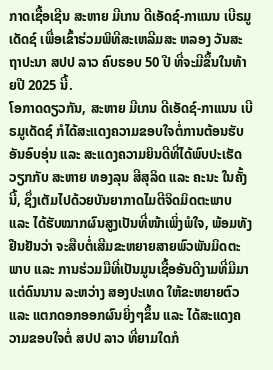ກາດເຊື້ອເຊີນ ສະຫາຍ ມີເກນ ດີເອັດຊ໌-ກາແນນ ເບີຣມູເດັດຊ໌ ເພື່ອເຂົ້າຮ່ວມພິທີສະເຫລີມສະ ຫລອງ ວັນສະຖາປະນາ ສປປ ລາວ ຄົບຮອບ 50 ປີ ທີ່ຈະມີຂຶ້ນໃນທ້າຍປີ 2025 ນີ້.
ໂອກາດດຽວກັນ, ສະຫາຍ ມີເກນ ດີເອັດຊ໌-ກາແນນ ເບີຣມູເດັດຊ໌ ກໍໄດ້ສະແດງຄວາມຂອບໃຈຕໍ່ການຕ້ອນຮັບອັນອົບອຸ່ນ ແລະ ສະແດງຄວາມຍິນດີທີ່ໄດ້ພົບປະເຮັດວຽກກັບ ສະຫາຍ ທອງລຸນ ສີສຸລິດ ແລະ ຄະນະ ໃນຄັ້ງນີ້, ຊຶ່ງເຕັມໄປດ້ວຍບັນຍາກາດໄມຕີຈິດມິດຕະພາບ ແລະ ໄດ້ຮັບໝາກຜົນສູງເປັນທີ່ໜ້າເພິ່ງພໍໃຈ, ພ້ອມທັງ ຢືນຢັນວ່າ ຈະສືບຕໍ່ເສີມຂະຫຍາຍສາຍພົວພັນມິດຕະພາບ ແລະ ການຮ່ວມມືທີ່ເປັນມູນເຊື້ອອັນດີງາມທີ່ມີມາແຕ່ດົນນານ ລະຫວ່າງ ສອງປະເທດ ໃຫ້ຂະຫຍາຍຕົວ ແລະ ແຕກດອກອອກຜົນຍິ່ງໆຂຶ້ນ ແລະ ໄດ້ສະແດງຄວາມຂອບໃຈຕໍ່ ສປປ ລາວ ທີ່ຍາມໃດກໍ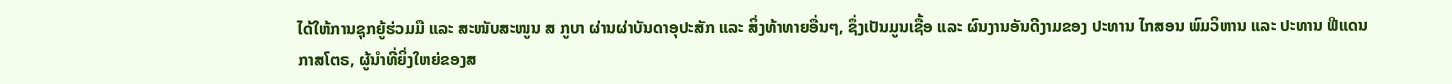ໄດ້ໃຫ້ການຊຸກຍູ້ຮ່ວມມື ແລະ ສະໜັບສະໜູນ ສ ກູບາ ຜ່ານຜ່າບັນດາອຸປະສັກ ແລະ ສິ່ງທ້າທາຍອື່ນໆ, ຊຶ່ງເປັນມູນເຊື້ອ ແລະ ຜົນງານອັນດີງາມຂອງ ປະທານ ໄກສອນ ພົມວິຫານ ແລະ ປະທານ ຟີແດນ ກາສໂຕຣ, ຜູ້ນໍາທີ່ຍິ່ງໃຫຍ່ຂອງສ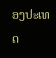ອງປະເທດ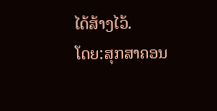ໄດ້ສ້າງໄວ້.
ໂດຍ:ສຸກສາຄອນ